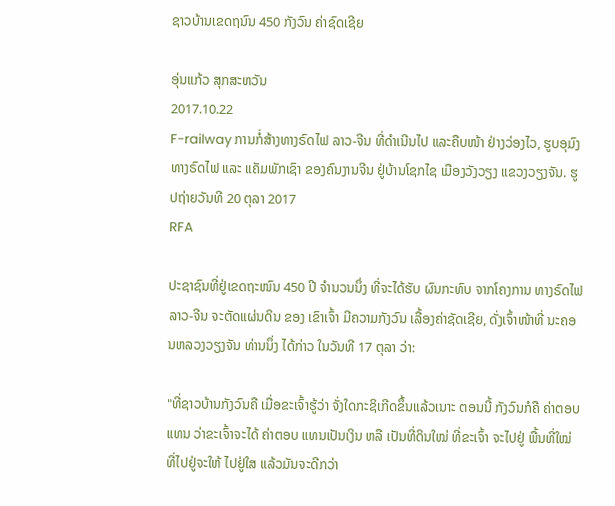ຊາວບ້ານເຂດຖນົນ 450 ກັງວົນ ຄ່າຊົດເຊີຍ

ອຸ່ນແກ້ວ ສຸກສະຫວັນ
2017.10.22
F-railway ການກໍ່ສ້າງທາງຣົດໄຟ ລາວ-ຈີນ ທີ່ດໍາເນີນໄປ ແລະຄືບໜ້າ ຢ່າງວ່ອງໄວ, ຮູບອຸມົງທາງຣົດໄຟ ແລະ ແຄັມພັກເຊົາ ຂອງຄົນງານຈີນ ຢູ່ບ້ານໂຊກໄຊ ເມືອງວັງວຽງ ແຂວງວຽງຈັນ. ຮູປຖ່າຍວັນທີ 20 ຕຸລາ 2017
RFA

ປະຊາຊົນທີ່ຢູ່ເຂດຖະໜົນ 450 ປີ ຈຳນວນນຶ່ງ ທີ່ຈະໄດ້ຮັບ ຜົນກະທົບ ຈາກໂຄງການ ທາງຣົດໄຟ ລາວ-ຈີນ ຈະຕັດແຜ່ນດິນ ຂອງ ເຂົາເຈົ້າ ມີຄວາມກັງວົນ ເລື້ອງຄ່າຊັດເຊີຍ, ດັ່ງເຈົ້າໜ້າທີ່ ນະຄອນຫລວງວຽງຈັນ ທ່ານນຶ່ງ ໄດ້ກ່າວ ໃນວັນທີ 17 ຕຸລາ ວ່າ:

"ທີ່ຊາວບ້ານກັງວົນຄື ເມື່ອຂະເຈົ້າຮູ້ວ່າ ຈັ່ງໃດກະຊິເກີດຂຶ້ນແລ້ວເນາະ ຕອນນີ້ ກັງວົນກໍຄື ຄ່າຕອບແທນ ວ່າຂະເຈົ້າຈະໄດ້ ຄ່າຕອບ ແທນເປັນເງິນ ຫລື ເປັນທີ່ດິນໃໝ່ ທີ່ຂະເຈົ້າ ຈະໄປຢູ່ ພື້ນທີ່ໃໝ່ ທີ່ໄປຢູ່ຈະໃຫ້ ໄປຢູ່ໃສ ແລ້ວມັນຈະດີກວ່າ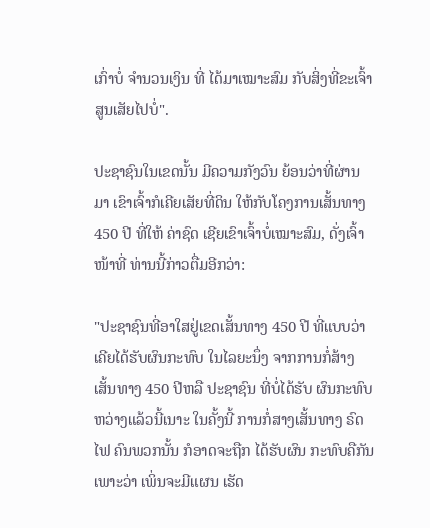ເກົ່າບໍ່ ຈຳນວນເງິນ ທີ່ ໄດ້ມາເໝາະສົມ ກັບສິ່ງທີ່ຂະເຈົ້າ ສູນເສັຍໄປບໍ່".

ປະຊາຊົນໃນເຂດນັ້ນ ມີຄວາມກັງວົນ ຍ້ອນວ່າທີ່ຜ່ານມາ ເຂົາເຈົ້າກໍເຄີຍເສັຍທີ່ດິນ ໃຫ້ກັບໂຄງການເສັ້ນທາງ 450 ປີ ທີ່ໃຫ້ ຄ່າຊົດ ເຊີຍເຂົາເຈົ້າບໍ່ເໝາະສົມ, ດັ່ງເຈົ້າໜ້າທີ່ ທ່ານນີ້ກ່າວຕື່ມອີກວ່າ:

"ປະຊາຊົນທີ່ອາໃສຢູ່ເຂດເສັ້ນທາງ 450 ປີ ທີ່ແບບວ່າ ເຄີຍໄດ້ຮັບຜົນກະທົບ ໃນໄລຍະນຶ່ງ ຈາກການກໍ່ສ້າງເສັ້ນທາງ 450 ປີຫລື ປະຊາຊົນ ທີ່ບໍ່ໄດ້ຮັບ ຜົນກະທົບ ຫວ່າງແລ້ວນີ້ເນາະ ໃນຄັ້ງນີ້ ການກໍ່ສາງເສັ້ນທາງ ຣົດໄຟ ຄົນພວກນັ້ນ ກໍອາດຈະຖືກ ໄດ້ຮັບຜົນ ກະທົບຄືກັນເພາະວ່າ ເພິ່ນຈະມີແຜນ ເຮັດ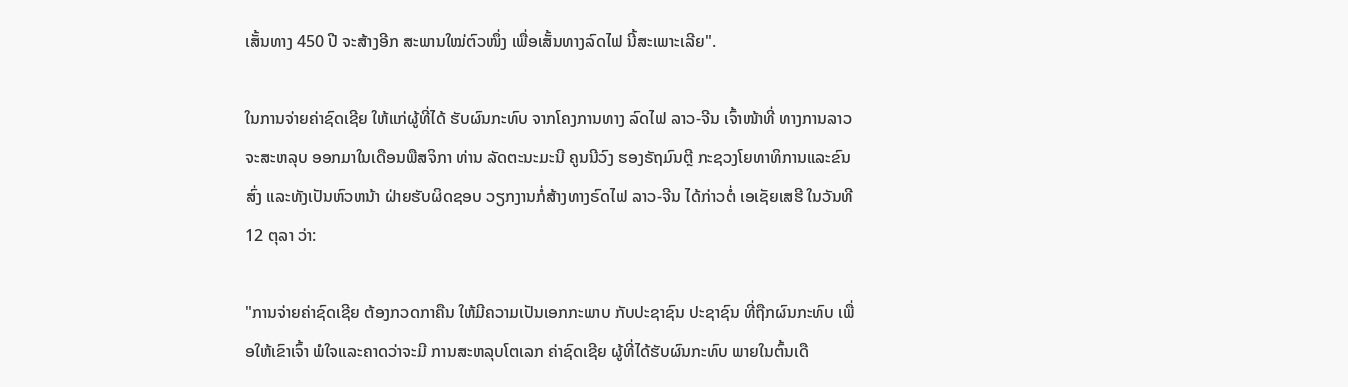ເສັ້ນທາງ 450 ປີ ຈະສ້າງອີກ ສະພານໃໝ່ຕົວໜຶ່ງ ເພື່ອເສັ້ນທາງລົດໄຟ ນີ້ສະເພາະເລີຍ".

ໃນການຈ່າຍຄ່າຊົດເຊີຍ ໃຫ້ແກ່ຜູ້ທີ່ໄດ້ ຮັບຜົນກະທົບ ຈາກໂຄງການທາງ ລົດໄຟ ລາວ-ຈີນ ເຈົ້າໜ້າທີ່ ທາງການລາວ ຈະສະຫລຸບ ອອກມາໃນເດືອນພືສຈິກາ ທ່ານ ລັດຕະນະມະນີ ຄູນນີວົງ ຮອງຣັຖມົນຕຼີ ກະຊວງໂຍທາທິການແລະຂົນສົ່ງ ແລະທັງເປັນຫົວຫນ້າ ຝ່າຍຮັບຜິດຊອບ ວຽກງານກໍ່ສ້າງທາງຣົດໄຟ ລາວ-ຈີນ ໄດ້ກ່າວຕໍ່ ເອເຊັຍເສຮີ ໃນວັນທີ 12 ຕຸລາ ວ່າ:

"ການຈ່າຍຄ່າຊົດເຊີຍ ຕ້ອງກວດກາຄືນ ໃຫ້ມີຄວາມເປັນເອກກະພາບ ກັບປະຊາຊົນ ປະຊາຊົນ ທີ່ຖືກຜົນກະທົບ ເພື່ອໃຫ້ເຂົາເຈົ້າ ພໍໃຈແລະຄາດວ່າຈະມີ ການສະຫລຸບໂຕເລກ ຄ່າຊົດເຊີຍ ຜູ້ທີ່ໄດ້ຮັບຜົນກະທົບ ພາຍໃນຕົ້ນເດື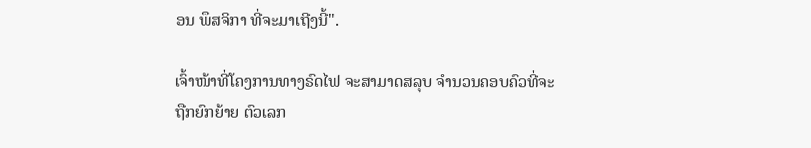ອນ ພຶສຈິກາ ທີ່ຈະມາເຖີງນີ້".

ເຈົ້າໜ້າທີ່ໂຄງການທາງຣົດໄຟ ຈະສາມາດສລຸບ ຈຳນວນຄອບຄົວທີ່ຈະຖືກຍົກຍ້າຍ ຕົວເລກ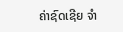ຄ່າຊົດເຊີຍ ຈຳ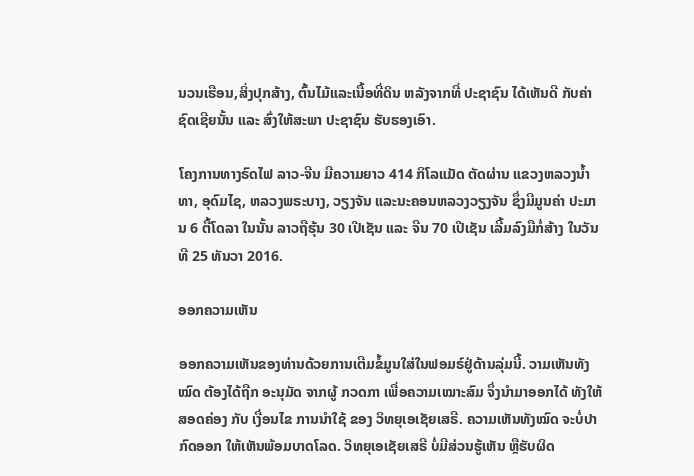ນວນເຮືອນ,ສິ່ງປຸກສ້າງ, ຕົ້ນໄມ້ແລະເນື້ອທີ່ດິນ ຫລັງຈາກທີ່ ປະຊາຊົນ ໄດ້ເຫັນດີ ກັບຄ່າຊົດເຊີຍນັ້ນ ແລະ ສົ່ງໃຫ້ສະພາ ປະຊາຊົນ ຮັບຮອງເອົາ.

ໂຄງການທາງຣົດໄຟ ລາວ-ຈີນ ມີຄວາມຍາວ 414 ກິໂລແມັດ ຕັດຜ່ານ ແຂວງຫລວງນ້ຳ ທາ, ອຸດົມໄຊ, ຫລວງພຣະບາງ, ວຽງຈັນ ແລະນະຄອນຫລວງວຽງຈັນ ຊຶ່ງມີມູນຄ່າ ປະມານ 6 ຕື້ໂດລາ ໃນນັ້ນ ລາວຖືຮຸ້ນ 30 ເປີເຊັນ ແລະ ຈີນ 70 ເປີເຊັນ ເລີ້ມລົງມືກໍ່ສ້າງ ໃນວັນທີ 25 ທັນວາ 2016.

ອອກຄວາມເຫັນ

ອອກຄວາມເຫັນຂອງທ່ານດ້ວຍການເຕີມຂໍ້ມູນໃສ່ໃນຟອມຣ໌ຢູ່ດ້ານລຸ່ມນີ້. ວາມເຫັນທັງໝົດ ຕ້ອງໄດ້ຖືກ ອະນຸມັດ ຈາກຜູ້ ກວດກາ ເພື່ອຄວາມເໝາະສົມ ຈຶ່ງນໍາມາອອກໄດ້ ທັງໃຫ້ສອດຄ່ອງ ກັບ ເງື່ອນໄຂ ການນຳໃຊ້ ຂອງ ວິທຍຸເອເຊັຍເສຣີ. ຄວາມເຫັນທັງໝົດ ຈະບໍ່ປາກົດອອກ ໃຫ້ເຫັນພ້ອມບາດໂລດ. ວິທຍຸເອເຊັຍເສຣີ ບໍ່ມີສ່ວນຮູ້ເຫັນ ຫຼືຮັບຜິດ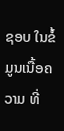ຊອບ ໃນຂໍ້ມູນເນື້ອຄວາມ ທີ່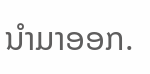ນໍາມາອອກ.